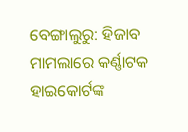ବେଙ୍ଗାଲୁରୁ: ହିଜାବ ମାମଲାରେ କର୍ଣ୍ଣାଟକ ହାଇକୋର୍ଟଙ୍କ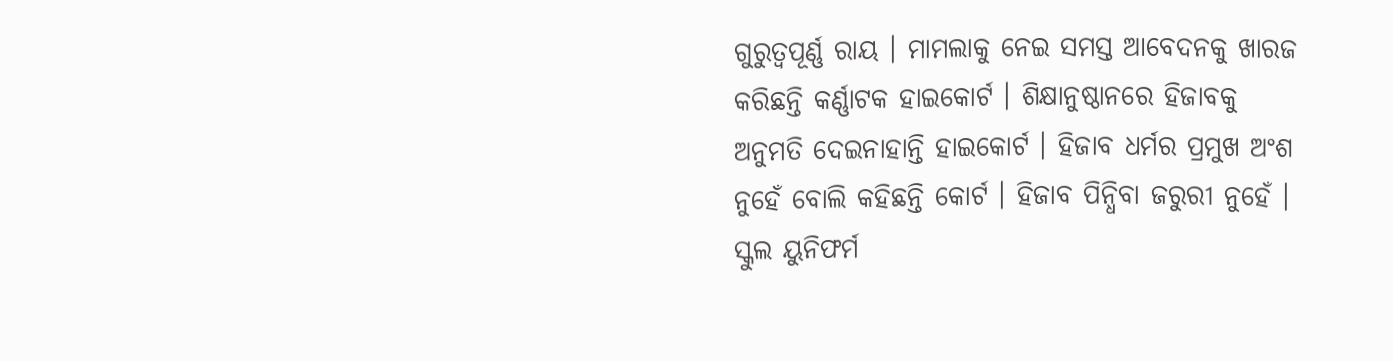ଗୁରୁତ୍ବପୂର୍ଣ୍ଣ ରାୟ । ମାମଲାକୁ ନେଇ ସମସ୍ତ ଆବେଦନକୁ ଖାରଜ କରିଛନ୍ତି କର୍ଣ୍ଣାଟକ ହାଇକୋର୍ଟ । ଶିକ୍ଷାନୁଷ୍ଠାନରେ ହିଜାବକୁ ଅନୁମତି ଦେଇନାହାନ୍ତି ହାଇକୋର୍ଟ । ହିଜାବ ଧର୍ମର ପ୍ରମୁଖ ଅଂଶ ନୁହେଁ ବୋଲି କହିଛନ୍ତି କୋର୍ଟ । ହିଜାବ ପିନ୍ଧିବା ଜରୁରୀ ନୁହେଁ । ସ୍କୁଲ ୟୁନିଫର୍ମ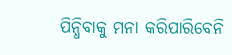ପିନ୍ଧିବାକୁ ମନା କରିପାରିବେନି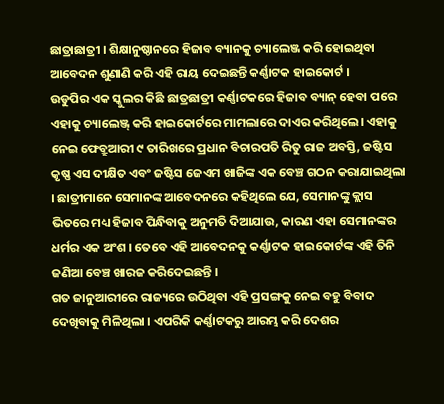ଛାତ୍ରାଛାତ୍ରୀ । ଶିକ୍ଷାନୁଷ୍ଠାନରେ ହିଜାବ ବ୍ୟାନକୁ ଚ୍ୟାଲେଞ୍ଜ କରି ହୋଇଥିବା ଆବେଦନ ଶୁଣାଣି କରି ଏହି ରାୟ ଦେଇଛନ୍ତି କର୍ଣ୍ଣାଟକ ହାଇକୋର୍ଟ ।
ଉଡୁପିର ଏକ ସ୍କୁଲର କିଛି ଛାତ୍ରଛାତ୍ରୀ କର୍ଣ୍ଣାଟକରେ ହିଜାବ ବ୍ୟାନ୍ ହେବା ପରେ ଏହାକୁ ଚ୍ୟାଲେଞ୍ଜ୍ କରି ହାଇକୋର୍ଟରେ ମାମଲାରେ ଦାଏର କରିଥିଲେ। ଏହାକୁ ନେଇ ଫେବ୍ରୁଆରୀ ୯ ତାରିଖରେ ପ୍ରଧାନ ବିଚାରପତି ରିତୁ ରାଜ ଅବସ୍ତି, ଜଷ୍ଟିସ କୃଷ୍ଣ ଏସ ଦୀକ୍ଷିତ ଏବଂ ଜଷ୍ଟିସ ଜେଏମ ଖାଜିଙ୍କ ଏକ ବେଞ୍ଚ ଗଠନ କରାଯାଇଥିଲା । ଛାତ୍ରୀମାନେ ସେମାନଙ୍କ ଆବେଦନରେ କହିଥିଲେ ଯେ, ସେମାନଙ୍କୁ କ୍ଲାସ ଭିତରେ ମଧ୍ୟ ହିଜାବ ପିନ୍ଧିବାକୁ ଅନୁମତି ଦିଆଯାଉ, କାରଣ ଏହା ସେମାନଙ୍କର ଧର୍ମର ଏକ ଅଂଶ । ତେବେ ଏହି ଆବେଦନକୁ କର୍ଣ୍ଣାଟକ ହାଇକୋର୍ଟଙ୍କ ଏହି ତିନି ଜଣିଆ ବେଞ୍ଚ ଖାରଜ କରିଦେଇଛନ୍ତି ।
ଗତ ଜାନୁଆରୀରେ ରାଜ୍ୟରେ ଉଠିଥିବା ଏହି ପ୍ରସଙ୍ଗକୁ ନେଇ ବହୁ ବିବାଦ ଦେଖିବାକୁ ମିଳିଥିଲା । ଏପରିକି କର୍ଣ୍ଣାଟକରୁ ଆରମ୍ଭ କରି ଦେଶର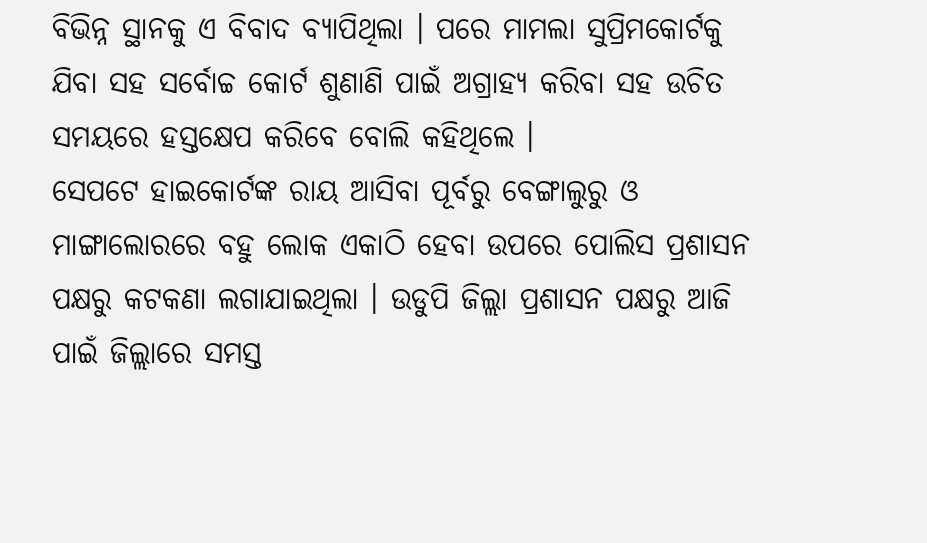ବିଭିନ୍ନ ସ୍ଥାନକୁ ଏ ବିବାଦ ବ୍ୟାପିଥିଲା । ପରେ ମାମଲା ସୁପ୍ରିମକୋର୍ଟକୁ ଯିବା ସହ ସର୍ବୋଚ୍ଚ କୋର୍ଟ ଶୁଣାଣି ପାଇଁ ଅଗ୍ରାହ୍ୟ କରିବା ସହ ଉଚିତ ସମୟରେ ହସ୍ତକ୍ଷେପ କରିବେ ବୋଲି କହିଥିଲେ ।
ସେପଟେ ହାଇକୋର୍ଟଙ୍କ ରାୟ ଆସିବା ପୂର୍ବରୁ ବେଙ୍ଗାଲୁରୁ ଓ ମାଙ୍ଗାଲୋରରେ ବହୁ ଲୋକ ଏକାଠି ହେବା ଉପରେ ପୋଲିସ ପ୍ରଶାସନ ପକ୍ଷରୁ କଟକଣା ଲଗାଯାଇଥିଲା । ଉଡୁପି ଜିଲ୍ଲା ପ୍ରଶାସନ ପକ୍ଷରୁ ଆଜି ପାଇଁ ଜିଲ୍ଲାରେ ସମସ୍ତ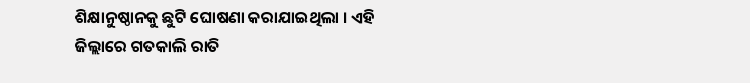ଶିକ୍ଷାନୁଷ୍ଠାନକୁ ଛୁଟି ଘୋଷଣା କରାଯାଇଥିଲା । ଏହି ଜିଲ୍ଲାରେ ଗତକାଲି ରାତି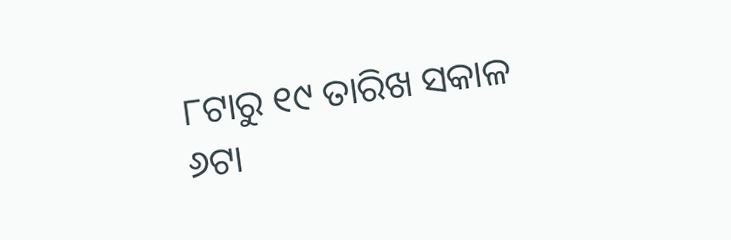୮ଟାରୁ ୧୯ ତାରିଖ ସକାଳ ୬ଟା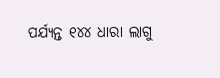ପର୍ଯ୍ୟନ୍ତ ୧୪୪ ଧାରା ଲାଗୁ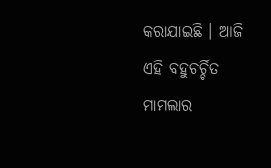କରାଯାଇଛି । ଆଜି ଏହି ବହୁଚର୍ଚ୍ଚିତ ମାମଲାର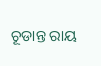ଚୂଡାନ୍ତ ରାୟ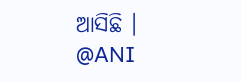ଆସିଛି ।
@ANI